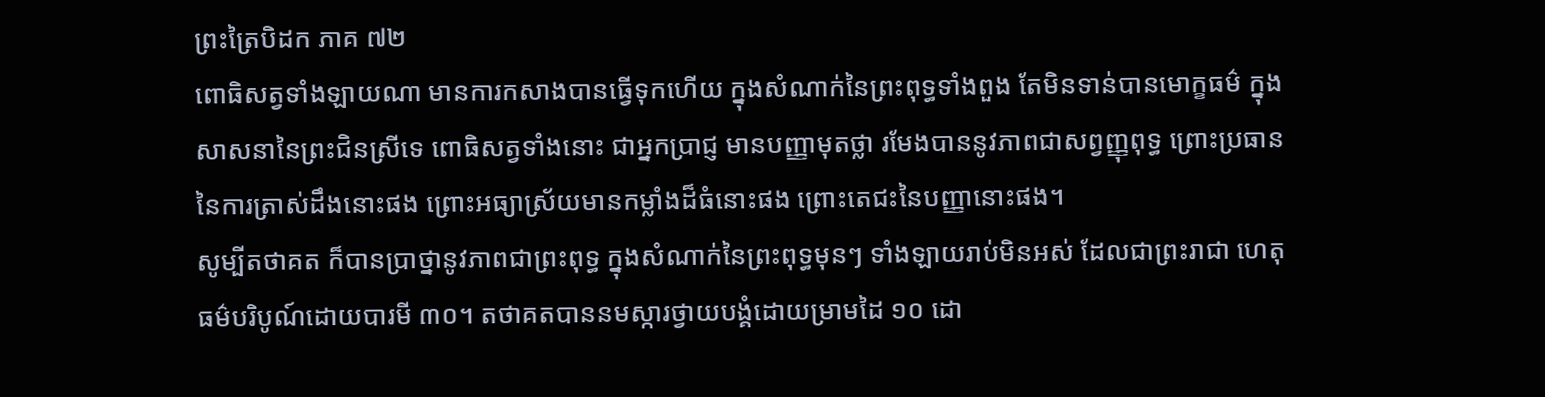ព្រះត្រៃបិដក ភាគ ៧២
ពោធិសត្វទាំងឡាយណា មានការកសាងបានធ្វើទុកហើយ ក្នុងសំណាក់នៃព្រះពុទ្ធទាំងពួង តែមិនទាន់បានមោក្ខធម៌ ក្នុងសាសនានៃព្រះជិនស្រីទេ ពោធិសត្វទាំងនោះ ជាអ្នកប្រាជ្ញ មានបញ្ញាមុតថ្លា រមែងបាននូវភាពជាសព្វញ្ញុពុទ្ធ ព្រោះប្រធាននៃការត្រាស់ដឹងនោះផង ព្រោះអធ្យាស្រ័យមានកម្លាំងដ៏ធំនោះផង ព្រោះតេជះនៃបញ្ញានោះផង។
សូម្បីតថាគត ក៏បានប្រាថ្នានូវភាពជាព្រះពុទ្ធ ក្នុងសំណាក់នៃព្រះពុទ្ធមុនៗ ទាំងឡាយរាប់មិនអស់ ដែលជាព្រះរាជា ហេតុធម៌បរិបូណ៍ដោយបារមី ៣០។ តថាគតបាននមស្ការថ្វាយបង្គំដោយម្រាមដៃ ១០ ដោ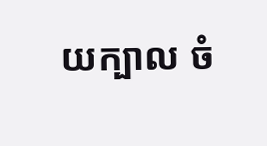យក្បាល ចំ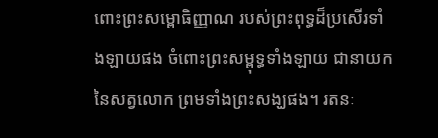ពោះព្រះសម្ពោធិញ្ញាណ របស់ព្រះពុទ្ធដ៏ប្រសើរទាំងឡាយផង ចំពោះព្រះសម្ពុទ្ធទាំងឡាយ ជានាយកនៃសត្វលោក ព្រមទាំងព្រះសង្ឃផង។ រតនៈ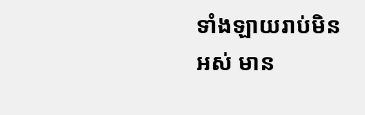ទាំងឡាយរាប់មិនអស់ មាន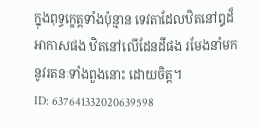ក្នុងពុទ្ធកេ្ខត្តទាំងប៉ុន្មាន ទេវតាដែលឋិតនៅឰដ៏អាកាសផង ឋិតនៅលើដែនដីផង រមែងនាំមកនូវរតនៈទាំងពួងនោះ ដោយចិត្ត។
ID: 637641332020639598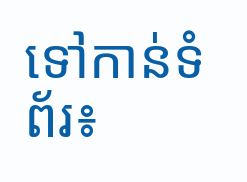ទៅកាន់ទំព័រ៖